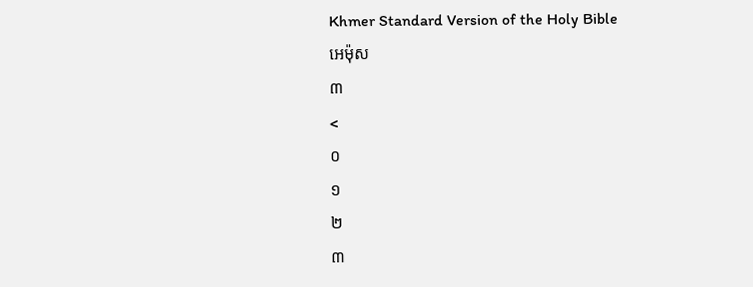Khmer Standard Version of the Holy Bible
អេម៉ុស
៣
<
០
១
២
៣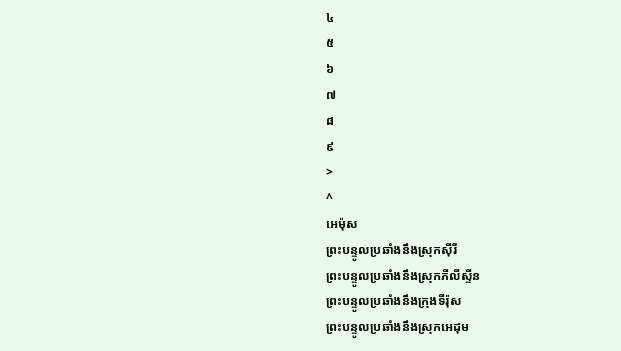៤
៥
៦
៧
៨
៩
>
^
អេម៉ុស
ព្រះបន្ទូលប្រឆាំងនឹងស្រុកស៊ីរី
ព្រះបន្ទូលប្រឆាំងនឹងស្រុកភីលីស្ទីន
ព្រះបន្ទូលប្រឆាំងនឹងក្រុងទីរ៉ុស
ព្រះបន្ទូលប្រឆាំងនឹងស្រុកអេដុម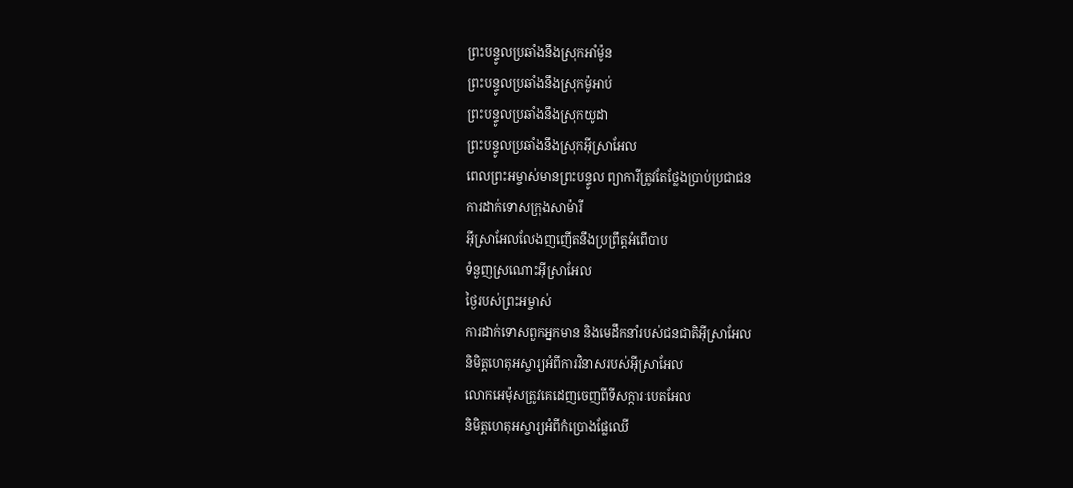ព្រះបន្ទូលប្រឆាំងនឹងស្រុកអាំម៉ូន
ព្រះបន្ទូលប្រឆាំងនឹងស្រុកម៉ូអាប់
ព្រះបន្ទូលប្រឆាំងនឹងស្រុកយូដា
ព្រះបន្ទូលប្រឆាំងនឹងស្រុកអ៊ីស្រាអែល
ពេលព្រះអម្ចាស់មានព្រះបន្ទូល ព្យាការីត្រូវតែថ្លែងប្រាប់ប្រជាជន
ការដាក់ទោសក្រុងសាម៉ារី
អ៊ីស្រាអែលលែងញញើតនឹងប្រព្រឹត្តអំពើបាប
ទំនួញស្រណោះអ៊ីស្រាអែល
ថ្ងៃរបស់ព្រះអម្ចាស់
ការដាក់ទោសពួកអ្នកមាន និងមេដឹកនាំរបស់ជនជាតិអ៊ីស្រាអែល
និមិត្តហេតុអស្ចារ្យអំពីការវិនាសរបស់អ៊ីស្រាអែល
លោកអេម៉ុសត្រូវគេដេញចេញពីទីសក្ការៈបេតអែល
និមិត្តហេតុអស្ចារ្យអំពីកំប្រោងផ្លែឈើ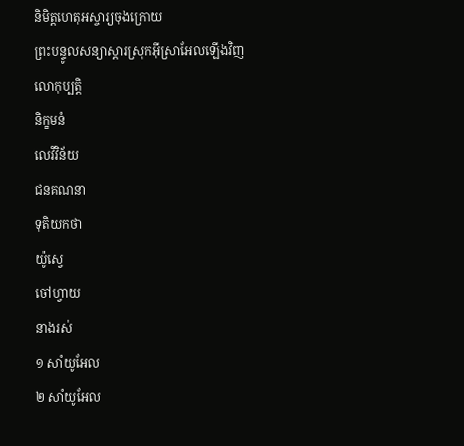និមិត្តហេតុអស្ចារ្យចុងក្រោយ
ព្រះបន្ទូលសន្យាស្ដារស្រុកអ៊ីស្រាអែលឡើងវិញ
លោកុប្បត្តិ
និក្ខមនំ
លេវីវិន័យ
ជនគណនា
ទុតិយកថា
យ៉ូស្វេ
ចៅហ្វាយ
នាងរស់
១ សាំយូអែល
២ សាំយូអែល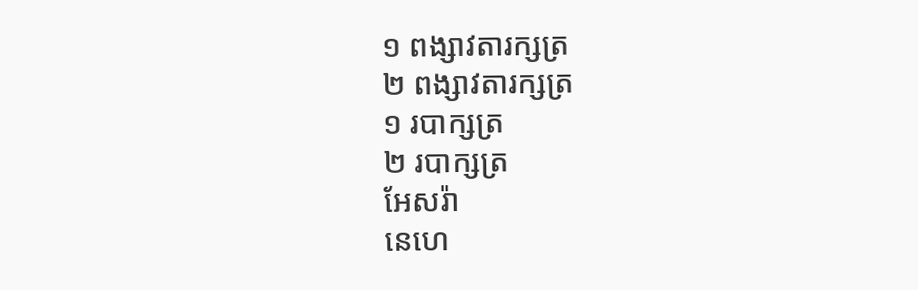១ ពង្សាវតារក្សត្រ
២ ពង្សាវតារក្សត្រ
១ របាក្សត្រ
២ របាក្សត្រ
អែសរ៉ា
នេហេ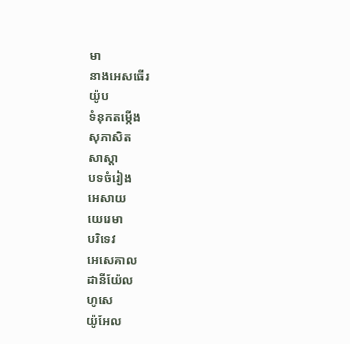មា
នាងអេសធើរ
យ៉ូប
ទំនុកតម្កើង
សុភាសិត
សាស្ដា
បទចំរៀង
អេសាយ
យេរេមា
បរិទេវ
អេសេគាល
ដានីយ៉ែល
ហូសេ
យ៉ូអែល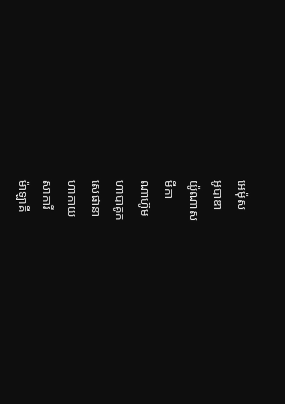អេម៉ុស
អូបាឌា
យ៉ូណាស
មីកា
ណាហ៊ូម
ហាបាគូក
សេផានា
ហាកាយ
សាការី
ម៉ាឡាគី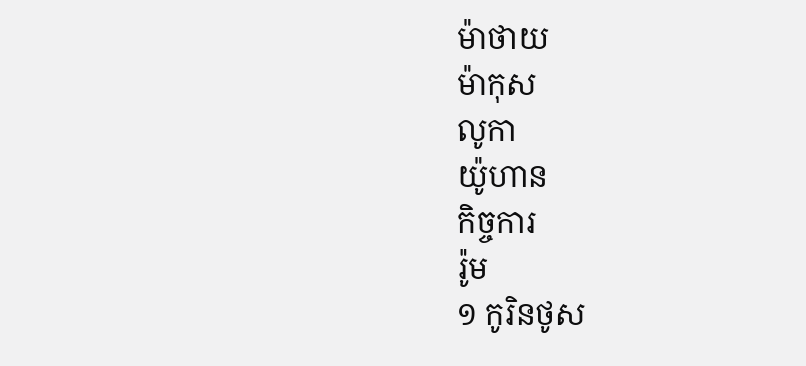ម៉ាថាយ
ម៉ាកុស
លូកា
យ៉ូហាន
កិច្ចការ
រ៉ូម
១ កូរិនថូស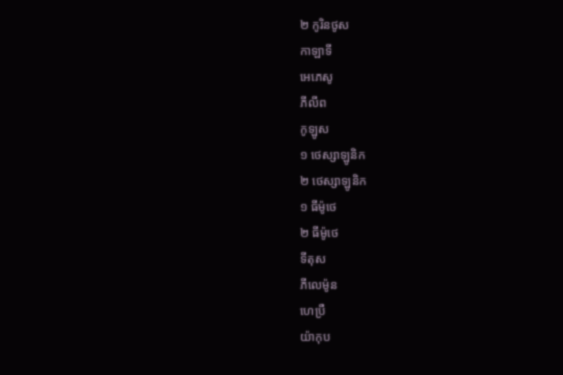២ កូរិនថូស
កាឡាទី
អេភេសូ
ភីលីព
កូឡូស
១ ថេស្សាឡូនិក
២ ថេស្សាឡូនិក
១ ធីម៉ូថេ
២ ធីម៉ូថេ
ទីតុស
ភីលេម៉ូន
ហេប្រឺ
យ៉ាកុប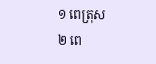១ ពេត្រុស
២ ពេ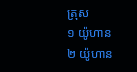ត្រុស
១ យ៉ូហាន
២ យ៉ូហាន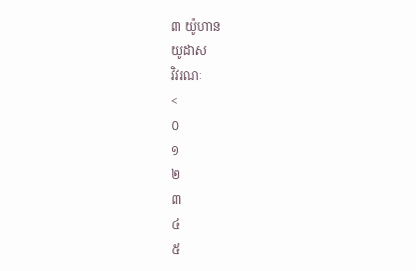៣ យ៉ូហាន
យូដាស
វិវរណៈ
<
០
១
២
៣
៤
៥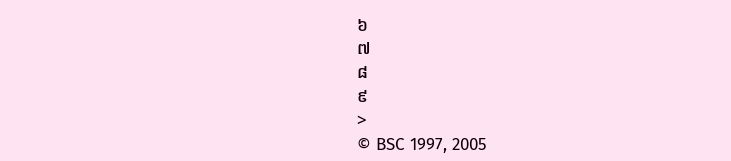៦
៧
៨
៩
>
© BSC 1997, 2005